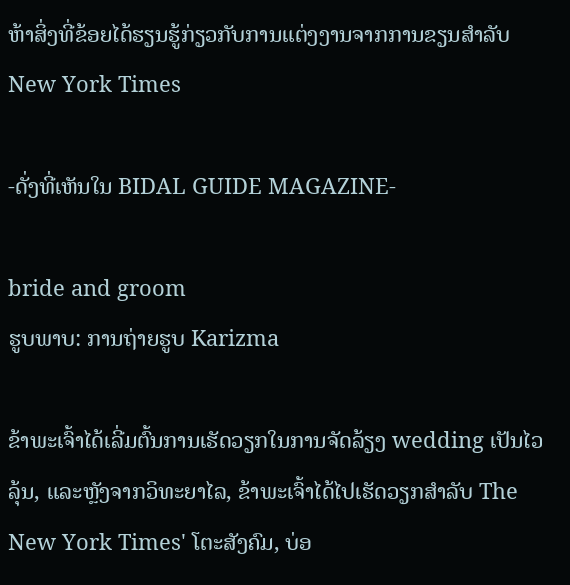ຫ້າສິ່ງທີ່ຂ້ອຍໄດ້ຮຽນຮູ້ກ່ຽວກັບການແຕ່ງງານຈາກການຂຽນສໍາລັບ New York Times

-ດັ່ງທີ່ເຫັນໃນ BIDAL GUIDE MAGAZINE-

bride and groom
ຮູບພາບ: ການຖ່າຍຮູບ Karizma

ຂ້າພະເຈົ້າໄດ້ເລີ່ມຕົ້ນການເຮັດວຽກໃນການຈັດລ້ຽງ wedding ເປັນໄວລຸ້ນ, ແລະຫຼັງຈາກວິທະຍາໄລ, ຂ້າພະເຈົ້າໄດ້ໄປເຮັດວຽກສໍາລັບ The New York Times' ໂຕະສັງຄົມ, ບ່ອ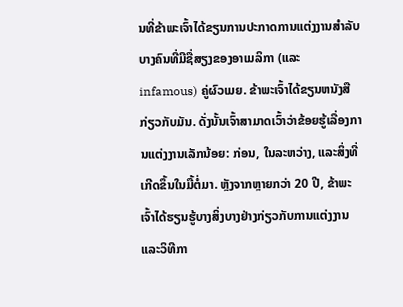ນທີ່ຂ້າພະເຈົ້າໄດ້ຂຽນການປະກາດການແຕ່ງງານສໍາລັບບາງຄົນທີ່ມີຊື່ສຽງຂອງອາເມລິກາ (ແລະ infamous) ຄູ່ຜົວເມຍ. ຂ້າພະເຈົ້າໄດ້ຂຽນຫນັງສືກ່ຽວກັບມັນ. ດັ່ງນັ້ນເຈົ້າສາມາດເວົ້າວ່າຂ້ອຍຮູ້ເລື່ອງການແຕ່ງງານເລັກນ້ອຍ: ກ່ອນ, ໃນລະຫວ່າງ, ແລະສິ່ງທີ່ເກີດຂຶ້ນໃນມື້ຕໍ່ມາ. ຫຼັງຈາກຫຼາຍກວ່າ 20 ປີ, ຂ້າພະເຈົ້າໄດ້ຮຽນຮູ້ບາງສິ່ງບາງຢ່າງກ່ຽວກັບການແຕ່ງງານແລະວິທີກາ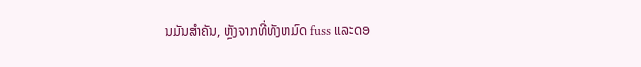ນມັນສໍາຄັນ, ຫຼັງຈາກທີ່ທັງຫມົດ fuss ແລະດອ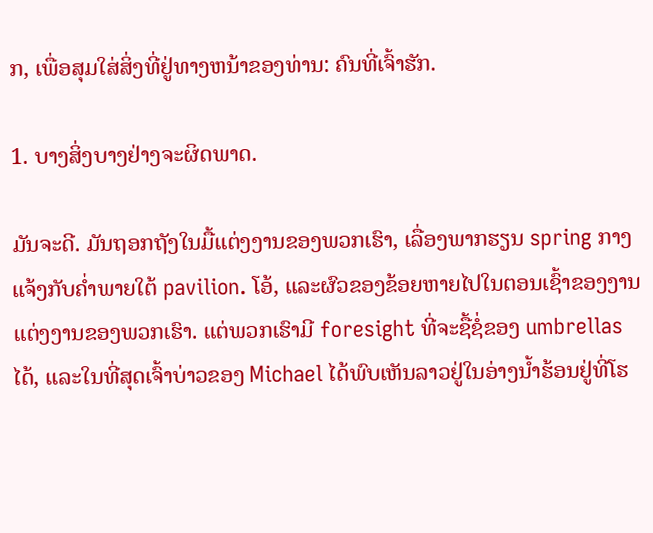ກ, ເພື່ອສຸມໃສ່ສິ່ງທີ່ຢູ່ທາງຫນ້າຂອງທ່ານ: ຄົນທີ່ເຈົ້າຮັກ.

1. ບາງສິ່ງບາງຢ່າງຈະຜິດພາດ.

ມັນຈະດີ. ມັນຖອກຖັງໃນມື້ແຕ່ງງານຂອງພວກເຮົາ, ເລື່ອງພາກຮຽນ spring ກາງແຈ້ງກັບຄ່ຳພາຍໃຕ້ pavilion. ໂອ້, ແລະຜົວຂອງຂ້ອຍຫາຍໄປໃນຕອນເຊົ້າຂອງງານແຕ່ງງານຂອງພວກເຮົາ. ແຕ່ພວກເຮົາມີ foresight ທີ່ຈະຊື້ຊໍ່ຂອງ umbrellas ໄດ້, ແລະໃນທີ່ສຸດເຈົ້າບ່າວຂອງ Michael ໄດ້ພົບເຫັນລາວຢູ່ໃນອ່າງນໍ້າຮ້ອນຢູ່ທີ່ໂຮ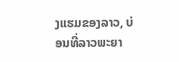ງແຮມຂອງລາວ, ບ່ອນທີ່ລາວພະຍາ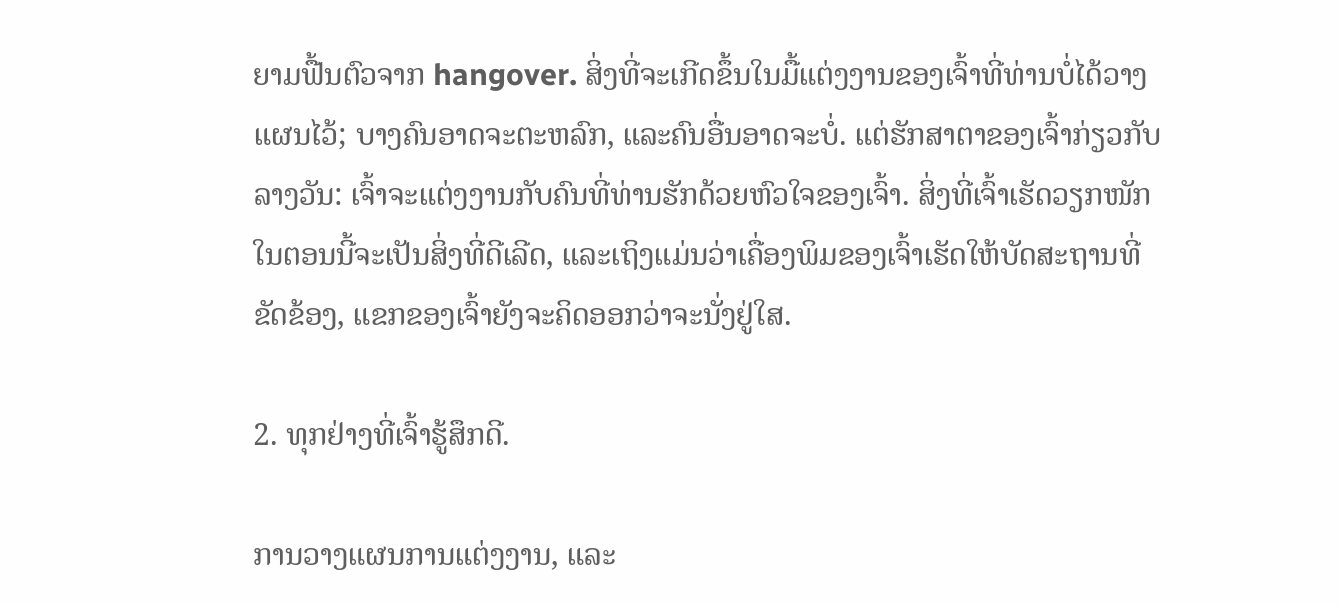ຍາມຟື້ນຕົວຈາກ hangover. ສິ່ງທີ່ຈະເກີດຂຶ້ນໃນມື້ແຕ່ງງານຂອງເຈົ້າທີ່ທ່ານບໍ່ໄດ້ວາງແຜນໄວ້; ບາງຄົນອາດຈະຕະຫລົກ, ແລະຄົນອື່ນອາດຈະບໍ່. ແຕ່ຮັກສາຕາຂອງເຈົ້າກ່ຽວກັບລາງວັນ: ເຈົ້າຈະແຕ່ງງານກັບຄົນທີ່ທ່ານຮັກດ້ວຍຫົວໃຈຂອງເຈົ້າ. ສິ່ງທີ່ເຈົ້າເຮັດວຽກໜັກໃນຕອນນີ້ຈະເປັນສິ່ງທີ່ດີເລີດ, ແລະເຖິງແມ່ນວ່າເຄື່ອງພິມຂອງເຈົ້າເຮັດໃຫ້ບັດສະຖານທີ່ຂັດຂ້ອງ, ແຂກຂອງເຈົ້າຍັງຈະຄິດອອກວ່າຈະນັ່ງຢູ່ໃສ.

2. ທຸກຢ່າງທີ່ເຈົ້າຮູ້ສຶກດີ.

ການວາງແຜນການແຕ່ງງານ, ແລະ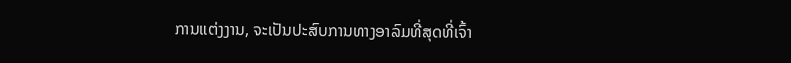ການແຕ່ງງານ, ຈະເປັນປະສົບການທາງອາລົມທີ່ສຸດທີ່ເຈົ້າ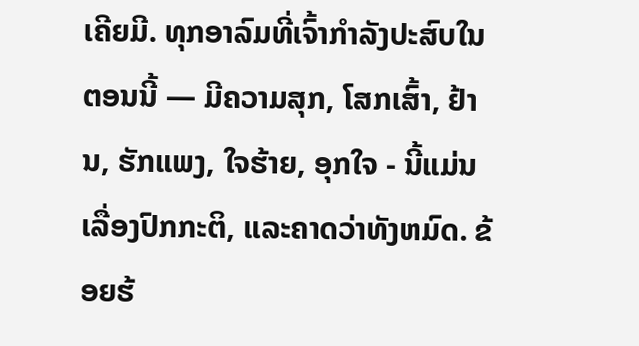ເຄີຍມີ. ທຸກອາລົມທີ່ເຈົ້າກຳລັງປະສົບໃນຕອນນີ້ — ມີຄວາມສຸກ, ໂສກເສົ້າ, ຢ້ານ, ຮັກແພງ, ໃຈຮ້າຍ, ອຸກໃຈ - ນີ້ແມ່ນເລື່ອງປົກກະຕິ, ແລະຄາດວ່າທັງຫມົດ. ຂ້ອຍຮ້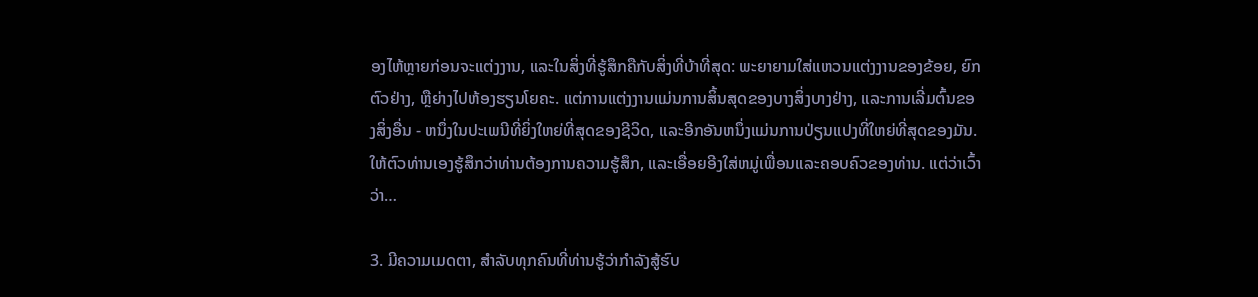ອງໄຫ້ຫຼາຍກ່ອນຈະແຕ່ງງານ, ແລະໃນສິ່ງທີ່ຮູ້ສຶກຄືກັບສິ່ງທີ່ບ້າທີ່ສຸດ: ພະຍາຍາມໃສ່ແຫວນແຕ່ງງານຂອງຂ້ອຍ, ຍົກຕົວຢ່າງ, ຫຼືຍ່າງໄປຫ້ອງຮຽນໂຍຄະ. ແຕ່ການແຕ່ງງານແມ່ນການສິ້ນສຸດຂອງບາງສິ່ງບາງຢ່າງ, ແລະການເລີ່ມຕົ້ນຂອງສິ່ງອື່ນ - ຫນຶ່ງໃນປະເພນີທີ່ຍິ່ງໃຫຍ່ທີ່ສຸດຂອງຊີວິດ, ແລະອີກອັນຫນຶ່ງແມ່ນການປ່ຽນແປງທີ່ໃຫຍ່ທີ່ສຸດຂອງມັນ. ໃຫ້ຕົວທ່ານເອງຮູ້ສຶກວ່າທ່ານຕ້ອງການຄວາມຮູ້ສຶກ, ແລະເອື່ອຍອີງໃສ່ຫມູ່ເພື່ອນແລະຄອບຄົວຂອງທ່ານ. ແຕ່ວ່າເວົ້າວ່າ…

3. ມີຄວາມເມດຕາ, ສໍາລັບທຸກຄົນທີ່ທ່ານຮູ້ວ່າກໍາລັງສູ້ຮົບ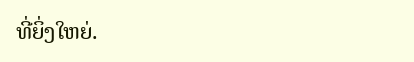ທີ່ຍິ່ງໃຫຍ່.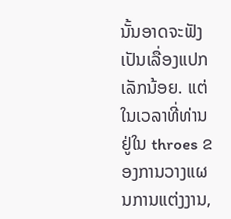ນັ້ນອາດຈະຟັງເປັນເລື່ອງແປກເລັກນ້ອຍ. ແຕ່ໃນເວລາທີ່ທ່ານຢູ່ໃນ throes ຂອງການວາງແຜນການແຕ່ງງານ,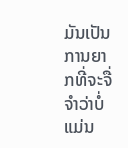ມັນເປັນການຍາກທີ່ຈະຈື່ຈໍາວ່າບໍ່ແມ່ນ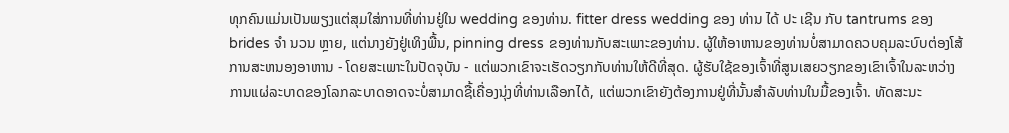ທຸກຄົນແມ່ນເປັນພຽງແຕ່ສຸມໃສ່ການທີ່ທ່ານຢູ່ໃນ wedding ຂອງທ່ານ. fitter dress wedding ຂອງ ທ່ານ ໄດ້ ປະ ເຊີນ ກັບ tantrums ຂອງ brides ຈໍາ ນວນ ຫຼາຍ, ແຕ່ນາງຍັງຢູ່ເທິງພື້ນ, pinning dress ຂອງທ່ານກັບສະເພາະຂອງທ່ານ. ຜູ້ໃຫ້ອາຫານຂອງທ່ານບໍ່ສາມາດຄວບຄຸມລະບົບຕ່ອງໂສ້ການສະຫນອງອາຫານ - ໂດຍສະເພາະໃນປັດຈຸບັນ - ແຕ່ພວກເຂົາຈະເຮັດວຽກກັບທ່ານໃຫ້ດີທີ່ສຸດ. ຜູ້ຮັບໃຊ້ຂອງເຈົ້າທີ່ສູນເສຍວຽກຂອງເຂົາເຈົ້າໃນລະຫວ່າງການແຜ່ລະບາດຂອງໂລກລະບາດອາດຈະບໍ່ສາມາດຊື້ເຄື່ອງນຸ່ງທີ່ທ່ານເລືອກໄດ້, ແຕ່ພວກເຂົາຍັງຕ້ອງການຢູ່ທີ່ນັ້ນສໍາລັບທ່ານໃນມື້ຂອງເຈົ້າ. ທັດສະນະ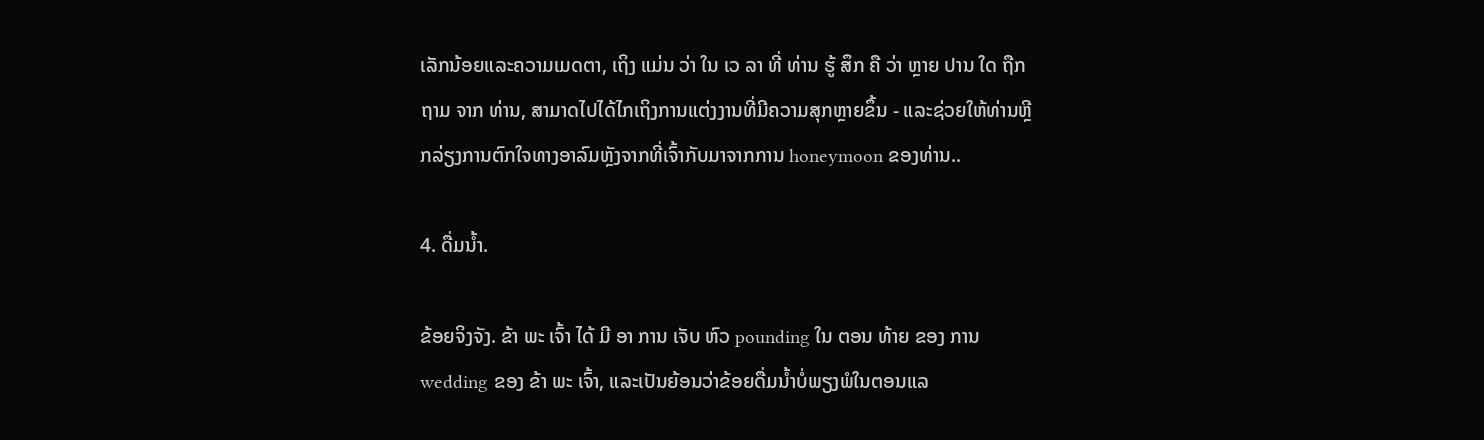ເລັກນ້ອຍແລະຄວາມເມດຕາ, ເຖິງ ແມ່ນ ວ່າ ໃນ ເວ ລາ ທີ່ ທ່ານ ຮູ້ ສຶກ ຄື ວ່າ ຫຼາຍ ປານ ໃດ ຖືກ ຖາມ ຈາກ ທ່ານ, ສາມາດໄປໄດ້ໄກເຖິງການແຕ່ງງານທີ່ມີຄວາມສຸກຫຼາຍຂຶ້ນ - ແລະຊ່ວຍໃຫ້ທ່ານຫຼີກລ່ຽງການຕົກໃຈທາງອາລົມຫຼັງຈາກທີ່ເຈົ້າກັບມາຈາກການ honeymoon ຂອງທ່ານ..

4. ດື່ມນ້ຳ.

ຂ້ອຍຈິງຈັງ. ຂ້າ ພະ ເຈົ້າ ໄດ້ ມີ ອາ ການ ເຈັບ ຫົວ pounding ໃນ ຕອນ ທ້າຍ ຂອງ ການ wedding ຂອງ ຂ້າ ພະ ເຈົ້າ, ແລະເປັນຍ້ອນວ່າຂ້ອຍດື່ມນ້ຳບໍ່ພຽງພໍໃນຕອນແລ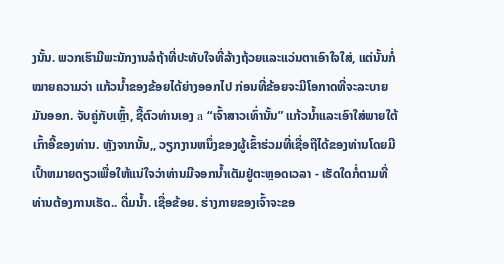ງນັ້ນ. ພວກເຮົາມີພະນັກງານລໍຖ້າທີ່ປະທັບໃຈທີ່ລ້າງຖ້ວຍແລະແວ່ນຕາເອົາໃຈໃສ່, ແຕ່ນັ້ນກໍ່ໝາຍຄວາມວ່າ ແກ້ວນ້ຳຂອງຂ້ອຍໄດ້ຍ່າງອອກໄປ ກ່ອນທີ່ຂ້ອຍຈະມີໂອກາດທີ່ຈະລະບາຍມັນອອກ. ຈັບຄູ່ກັບເຫຼົ້າ, ຊື້ຕົວທ່ານເອງ a “ເຈົ້າສາວເທົ່ານັ້ນ” ແກ້ວນ້ຳແລະເອົາໃສ່ພາຍໃຕ້ເກົ້າອີ້ຂອງທ່ານ. ຫຼັງຈາກນັ້ນ,, ວຽກງານຫນຶ່ງຂອງຜູ້ເຂົ້າຮ່ວມທີ່ເຊື່ອຖືໄດ້ຂອງທ່ານໂດຍມີເປົ້າຫມາຍດຽວເພື່ອໃຫ້ແນ່ໃຈວ່າທ່ານມີຈອກນ້ຳເຕັມຢູ່ຕະຫຼອດເວລາ - ເຮັດໃດກໍ່ຕາມທີ່ທ່ານຕ້ອງການເຮັດ.. ດື່ມນ້ຳ. ເຊື່ອຂ້ອຍ. ຮ່າງກາຍຂອງເຈົ້າຈະຂອ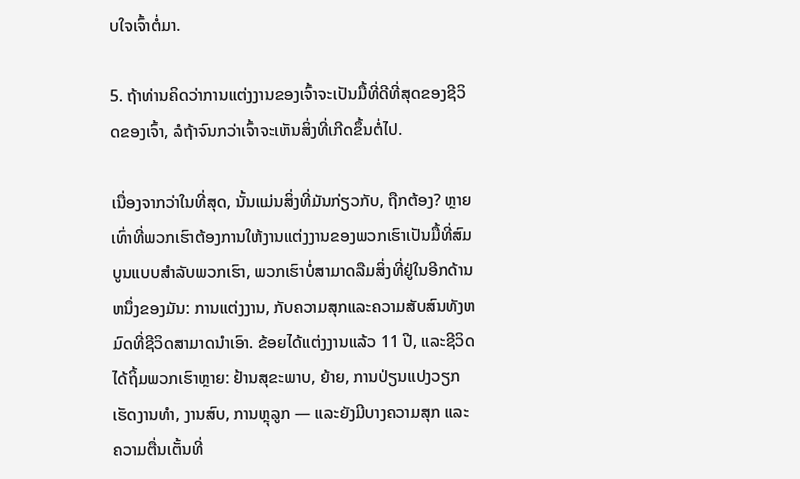ບໃຈເຈົ້າຕໍ່ມາ.

5. ຖ້າທ່ານຄິດວ່າການແຕ່ງງານຂອງເຈົ້າຈະເປັນມື້ທີ່ດີທີ່ສຸດຂອງຊີວິດຂອງເຈົ້າ, ລໍຖ້າຈົນກວ່າເຈົ້າຈະເຫັນສິ່ງທີ່ເກີດຂຶ້ນຕໍ່ໄປ.

ເນື່ອງຈາກວ່າໃນທີ່ສຸດ, ນັ້ນແມ່ນສິ່ງທີ່ມັນກ່ຽວກັບ, ຖືກຕ້ອງ? ຫຼາຍເທົ່າທີ່ພວກເຮົາຕ້ອງການໃຫ້ງານແຕ່ງງານຂອງພວກເຮົາເປັນມື້ທີ່ສົມບູນແບບສໍາລັບພວກເຮົາ, ພວກເຮົາບໍ່ສາມາດລືມສິ່ງທີ່ຢູ່ໃນອີກດ້ານຫນຶ່ງຂອງມັນ: ການແຕ່ງງານ, ກັບຄວາມສຸກແລະຄວາມສັບສົນທັງຫມົດທີ່ຊີວິດສາມາດນໍາເອົາ. ຂ້ອຍໄດ້ແຕ່ງງານແລ້ວ 11 ປີ, ແລະຊີວິດໄດ້ຖິ້ມພວກເຮົາຫຼາຍ: ຢ້ານສຸຂະພາບ, ຍ້າຍ, ການປ່ຽນແປງວຽກເຮັດງານທໍາ, ງານສົບ, ການຫຼຸລູກ — ແລະຍັງມີບາງຄວາມສຸກ ແລະ ຄວາມຕື່ນເຕັ້ນທີ່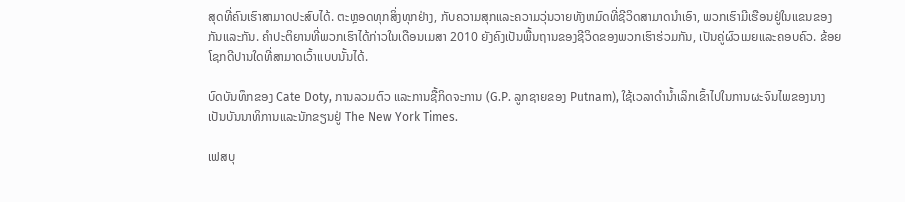ສຸດທີ່ຄົນເຮົາສາມາດປະສົບໄດ້. ຕະຫຼອດທຸກສິ່ງທຸກຢ່າງ, ກັບຄວາມສຸກແລະຄວາມວຸ່ນວາຍທັງຫມົດທີ່ຊີວິດສາມາດນໍາເອົາ, ພວກເຮົາມີເຮືອນຢູ່ໃນແຂນຂອງກັນແລະກັນ. ຄໍາປະຕິຍານທີ່ພວກເຮົາໄດ້ກ່າວໃນເດືອນເມສາ 2010 ຍັງຄົງເປັນພື້ນຖານຂອງຊີວິດຂອງພວກເຮົາຮ່ວມກັນ, ເປັນຄູ່ຜົວເມຍແລະຄອບຄົວ. ຂ້ອຍໂຊກດີປານໃດທີ່ສາມາດເວົ້າແບບນັ້ນໄດ້.

ບົດບັນທຶກຂອງ Cate Doty, ການລວມຕົວ ແລະການຊື້ກິດຈະການ (G.P. ລູກຊາຍຂອງ Putnam), ໃຊ້ເວລາດໍານ້ຳເລິກເຂົ້າໄປໃນການຜະຈົນໄພຂອງນາງເປັນບັນນາທິການແລະນັກຂຽນຢູ່ The New York Times.

ເຟສບຸ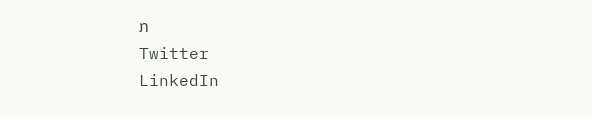ກ
Twitter
LinkedIn